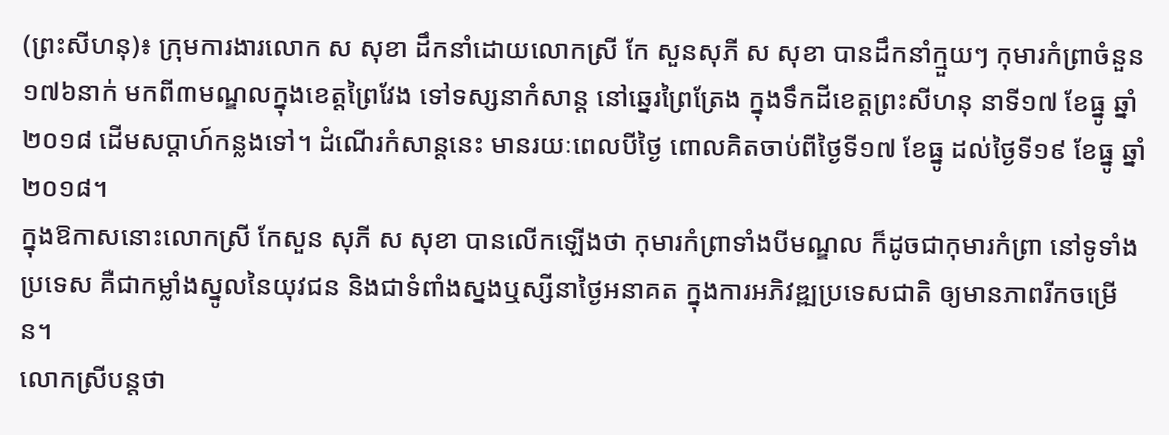(ព្រះសីហនុ)៖ ក្រុមការងារលោក ស សុខា ដឹកនាំដោយលោកស្រី កែ សួនសុភី ស សុខា បានដឹកនាំក្មួយៗ កុមារកំព្រាចំនួន១៧៦នាក់ មកពី៣មណ្ឌលក្នុងខេត្តព្រៃវែង ទៅទស្សនាកំសាន្ត នៅឆ្នេរព្រៃត្រែង ក្នុងទឹកដីខេត្តព្រះសីហនុ នាទី១៧ ខែធ្នូ ឆ្នាំ២០១៨ ដើមសប្ដាហ៍កន្លងទៅ។ ដំណើរកំសាន្តនេះ មានរយៈពេលបីថ្ងៃ ពោលគិតចាប់ពីថ្ងៃទី១៧ ខែធ្នូ ដល់ថ្ងៃទី១៩ ខែធ្នូ ឆ្នាំ២០១៨។
ក្នុងឱកាសនោះលោកស្រី កែសួន សុភី ស សុខា បានលើកឡើងថា កុមារកំព្រាទាំងបីមណ្ឌល ក៏ដូចជាកុមារកំព្រា នៅទូទាំងប្រទេស គឺជាកម្លាំងស្នូលនៃយុវជន និងជាទំពាំងស្នងឬស្សីនាថ្ងៃអនាគត ក្នុងការអភិវឌ្ឍប្រទេសជាតិ ឲ្យមានភាពរីកចម្រើន។
លោកស្រីបន្ដថា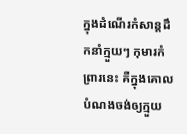ក្នុងដំណើរកំសាន្តដឹកនាំក្មួយៗ កុមារកំព្រារនេះ គឺក្នុងគោលបំណងចង់ឲ្យក្មួយ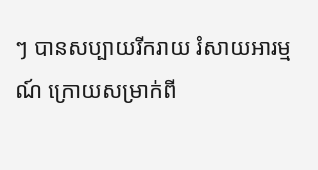ៗ បានសប្បាយរីករាយ រំសាយអារម្មណ៍ ក្រោយសម្រាក់ពី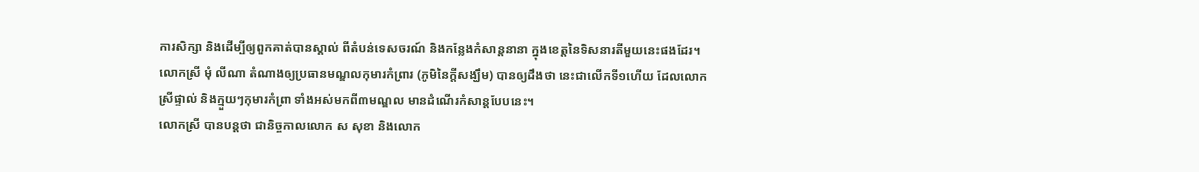ការសិក្សា និងដើម្បីឲ្យពួកគាត់បានស្គាល់ ពីតំបន់ទេសចរណ៍ និងកន្លែងកំសាន្តនានា ក្នុងខេត្តនៃទិសនារតីមួយនេះផងដែរ។
លោកស្រី មុំ លីណា តំណាងឲ្យប្រធានមណ្ឌលកុមារកំព្រារ (ភូមិនៃក្ដីសង្ឃឹម) បានឲ្យដឹងថា នេះជាលើកទី១ហើយ ដែលលោកស្រីផ្ទាល់ និងក្មួយៗកុមារកំព្រា ទាំងអស់មកពី៣មណ្ឌល មានដំណើរកំសាន្តបែបនេះ។
លោកស្រី បានបន្តថា ជានិច្ចកាលលោក ស សុខា និងលោក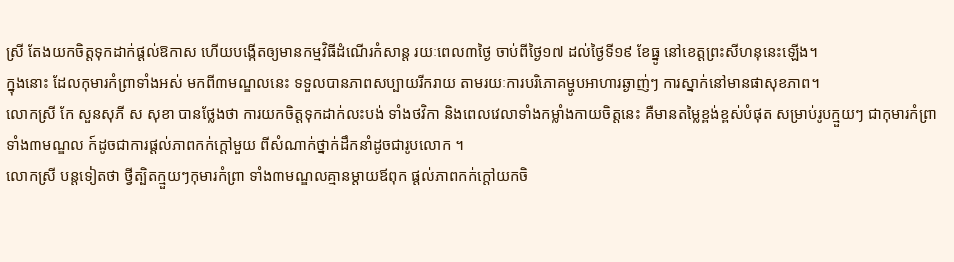ស្រី តែងយកចិត្តទុកដាក់ផ្ដល់ឱកាស ហើយបង្កើតឲ្យមានកម្មវិធីដំណើរកំសាន្ត រយៈពេល៣ថ្ងៃ ចាប់ពីថ្ងៃ១៧ ដល់ថ្ងៃទី១៩ ខែធ្នូ នៅខេត្តព្រះសីហនុនេះឡើង។
ក្នុងនោះ ដែលកុមារកំព្រាទាំងអស់ មកពី៣មណ្ឌលនេះ ទទួលបានភាពសប្បាយរីករាយ តាមរយៈការបរិភោគម្ហូបអាហារឆ្ងាញ់ៗ ការស្នាក់នៅមានផាសុខភាព។
លោកស្រី កែ សួនសុភី ស សុខា បានថ្លែងថា ការយកចិត្តទុកដាក់លះបង់ ទាំងថវិកា និងពេលវេលាទាំងកម្លាំងកាយចិត្តនេះ គឺមានតម្លៃខ្ពង់ខ្ពស់បំផុត សម្រាប់រូបក្មួយៗ ជាកុមារកំព្រាទាំង៣មណ្ឌល ក៍ដូចជាការផ្ដល់ភាពកក់ក្ដៅមួយ ពីសំណាក់ថ្នាក់ដឹកនាំដូចជារូបលោក ។
លោកស្រី បន្តទៀតថា ថ្វីត្បិតក្មួយៗកុមារកំព្រា ទាំង៣មណ្ឌលគ្មានម្ដាយឪពុក ផ្ដល់ភាពកក់ក្ដៅយកចិ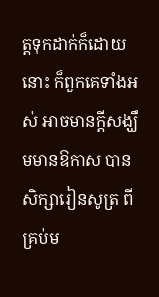ត្តទុកដាក់ក៏ដោយនោះ ក៏ពួកគេទាំងអស់ អាចមានក្ដីសង្ឃឹមមានឱកាស បានសិក្សារៀនសូត្រ ពីគ្រប់ម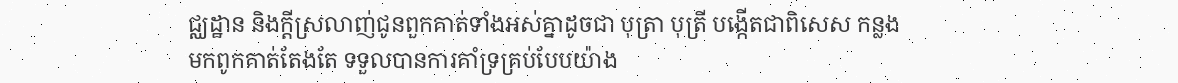ជ្ឈដ្ឋាន និងក្ដីស្រលាញ់ជូនពួកគាត់ទាំងអស់គ្នាដូចជា បុត្រា បុត្រី បង្កើតជាពិសេស កន្លងមកពូកគាត់តែងតែ ទទួលបានការគាំទ្រគ្រប់បែបយ៉ាង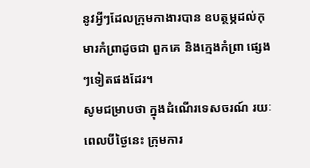នូវអ្វីៗដែលក្រុមកាងារបាន ឧបត្ថម្ភដល់កុមារកំព្រាដូចជា ពួកគេ និងក្មេងកំព្រា ផ្សេងៗទៀតផងដែរ។
សូមជម្រាបថា ក្នុងដំណើរទេសចរណ៍ រយៈពេលបីថ្ងៃនេះ ក្រុមការ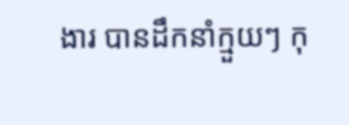ងារ បានដឹកនាំក្មួយៗ កុ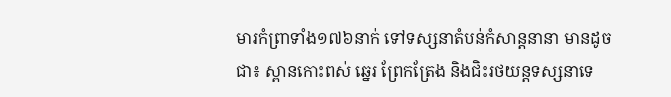មារកំព្រាទាំង១៧៦នាក់ ទៅទស្សនាតំបន់កំសាន្តនានា មានដូចជា៖ ស្ពានកោះពស់ ឆ្នេរ ព្រែកត្រែង និងជិះរថយន្តទស្សនាទេ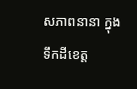សភាពនានា ក្នុងទឹកដីខេត្ត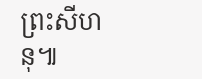ព្រះសីហនុ៕